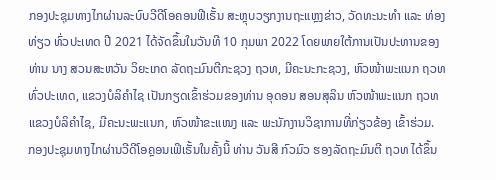ກອງປະຊຸມທາງໄກຜ່ານລະບົບວີດີໂອຄອນຟີເຣັ້ນ ສະຫຼຸບວຽກງານຖະແຫຼງຂ່າວ, ວັດທະນະທໍາ ແລະ ທ່ອງທ່ຽວ ທົ່ວປະເທດ ປີ 2021 ໄດ້ຈັດຂຶ້ນໃນວັນທີ 10 ກຸມພາ 2022 ໂດຍພາຍໃຕ້ການເປັນປະທານຂອງ ທ່ານ ນາງ ສວນສະຫວັນ ວິຍະເກດ ລັດຖະມົນຕີກະຊວງ ຖວທ, ມີຄະນະກະຊວງ, ຫົວໜ້າພະແນກ ຖວທ ທົ່ວປະເທດ, ແຂວງບໍລິຄຳໄຊ ເປັນກຽດເຂົ້າຮ່ວມຂອງທ່ານ ອຸດອນ ສອນສຸລິນ ຫົວໜ້າພະແນກ ຖວທ ແຂວງບໍລິຄຳໄຊ, ມີຄະນະພະແນກ, ຫົວໜ້າຂະແໜງ ແລະ ພະນັກງານວິຊາການທີ່ກ່ຽວຂ້ອງ ເຂົ້າຮ່ວມ.
ກອງປະຊຸມທາງໄກຜ່ານວີດີໂອຄຼອນເຟິເຣັ້ນໃນຄັ້ງນີ້ ທ່ານ ວັນສີ ກົວມົວ ຮອງລັດຖະມົນຕີ ຖວທ ໄດ້ຂຶ້ນ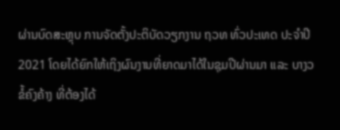ຜ່ານບົດສະຫຼຸບ ການຈັດຕັ້ງປະຕິບັດວຽກງານ ຖວທ ທົ່ວປະເທດ ປະຈໍາປີ 2021 ໂດຍໄດ້ຍົກໃຫ້ເຖິງຜົນງານທີ່ຍາດມາໄດ້ໃນຊຸມປີຜ່ານມາ ແລະ ບາງວຂໍ້ຄົງຄ້າງ ທີ່ຕ້ອງໄດ້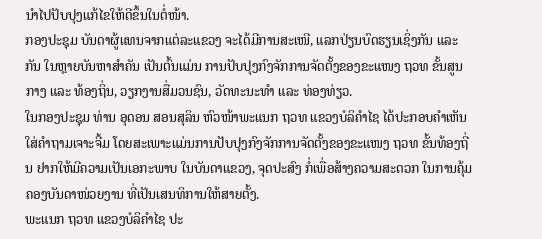ນໍາໄປປັບປຸງແກ້ໄຂໃຫ້ດີຂຶ້ນໃນຕໍ່ໜ້າ.
ກອງປະຊຸມ ບັນດາຜູ້ແທນຈາກແຕ່ລະແຂວງ ຈະໄດ້ມີການສະເໜີ, ແລກປ່ຽນບົດຮຽນເຊິ່ງກັນ ແລະ ກັນ ໃນຫຼາຍບັນຫາສໍາຄັນ ເປັນຕົ້ນແມ່ນ ການປັບປຸງກົງຈັກການຈັດຕັ້ງຂອງຂະແໜງ ຖວທ ຂັ້ນສູນກາງ ແລະ ທ້ອງຖິ່ນ, ວຽກງານສື່ມວນຊົນ, ວັດທະນະທຳ ແລະ ທ່ອງທ່ຽວ.
ໃນກອງປະຊຸມ ທ່ານ ອຸດອນ ສອນສຸລິນ ຫົວໜ້າພະແນກ ຖວທ ແຂວງບໍລິຄຳໄຊ ໄດ້ປະກອບຄໍາເຫັນໃສ່ຄໍາຖາມເຈາະຈີ້ມ ໂດຍສະເພາະແມ່ນການປັບປຸງກົງຈັກການຈັດຕັ້ງຂອງຂະແໜງ ຖວທ ຂັ້ນທ້ອງຖີ່ນ ຢາກໃຫ້ມີຄວາມເປັນເອກະພາບ ໃນບັນດາແຂວງ, ຈຸດປະສົງ ກໍ່ເພື່ອສ້າງຄວາມສະດວກ ໃນການຄຸ້ມຄອງບັນດາໜ່ວຍງານ ທີ່ເປັນເສນທິການໃຫ້ສາຍຕັ້ງ.
ພະແນກ ຖວທ ແຂວງບໍລິຄຳໄຊ ປະ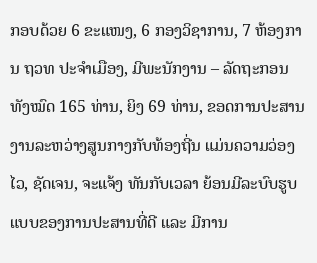ກອບດ້ວຍ 6 ຂະແໜງ, 6 ກອງວິຊາການ, 7 ຫ້ອງການ ຖວທ ປະຈຳເມືອງ, ມີພະນັກງານ – ລັດຖະກອນ ທັງໝົດ 165 ທ່ານ, ຍິງ 69 ທ່ານ, ຂອດການປະສານງານລະຫວ່າງສູນກາງກັບທ້ອງຖີ່ນ ແມ່ນຄວາມວ່ອງໄວ, ຊັດເຈນ, ຈະແຈ້ງ ທັນກັບເວລາ ຍ້ອນມີລະບົບຮູບແບບຂອງການປະສານທີ່ດີ ແລະ ມີການ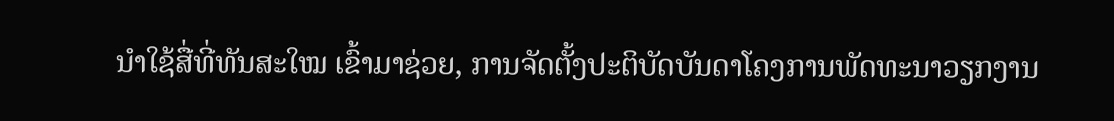ນໍາໃຊ້ສື່ທີ່ທັນສະໃໝ ເຂົ້າມາຊ່ວຍ, ການຈັດຕັ້ງປະຕິບັດບັນດາໂຄງການພັດທະນາວຽກງານ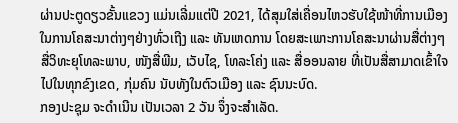ຜ່ານປະຕູດຽວຂັ້ນແຂວງ ແມ່ນເລີ່ມແຕ່ປີ 2021, ໄດ້ສຸມໃສ່ເຄື່ອນໄຫວຮັບໃຊ້ໜ້າທີ່ການເມືອງ ໃນການໂຄສະນາຕ່າງໆຢ່າງທົ່ວເຖີງ ແລະ ທັນເຫດການ ໂດຍສະເພາະການໂຄສະນາຜ່ານສື່ຕ່າງໆ ສື່ວິທະຍຸໂທລະພາບ, ໜັງສື່ພີມ, ເວັບໄຊ, ໂທລະໂຄ່ງ ແລະ ສື່ອອນລາຍ ທີ່ເປັນສື່ສາມາດເຂົ້າໃຈໄປໃນທຸກຂົງເຂດ, ກຸ່ມຄົນ ນັບທັງໃນຕົວເມືອງ ແລະ ຊົນນະບົດ.
ກອງປະຊຸມ ຈະດຳເນີນ ເປັນເວລາ 2 ວັນ ຈຶ່ງຈະສຳເລັດ.